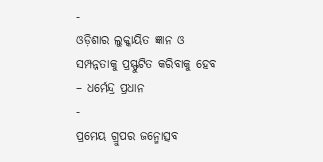-
ଓଡ଼ିଶାର ଲୁକ୍କାୟିତ ଜ୍ଞାନ ଓ ସମ୍ପନ୍ନତାକୁ ପ୍ରସ୍ଫୁଟିତ କରିବାକୁ ହେବ – ଧର୍ମେନ୍ଦ୍ର ପ୍ରଧାନ
-
ପ୍ରମେୟ ଗ୍ରୁପର ଜନ୍ମୋତ୍ସବ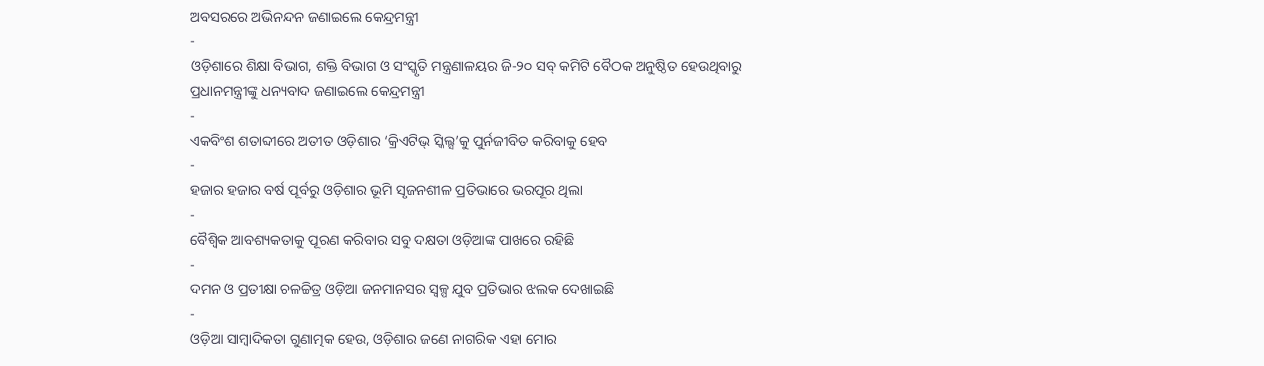ଅବସରରେ ଅଭିନନ୍ଦନ ଜଣାଇଲେ କେନ୍ଦ୍ରମନ୍ତ୍ରୀ
-
ଓଡ଼ିଶାରେ ଶିକ୍ଷା ବିଭାଗ, ଶକ୍ତି ବିଭାଗ ଓ ସଂସ୍କୃତି ମନ୍ତ୍ରଣାଳୟର ଜି-୨୦ ସବ୍ କମିଟି ବୈଠକ ଅନୁଷ୍ଠିତ ହେଉଥିବାରୁ ପ୍ରଧାନମନ୍ତ୍ରୀଙ୍କୁ ଧନ୍ୟବାଦ ଜଣାଇଲେ କେନ୍ଦ୍ରମନ୍ତ୍ରୀ
-
ଏକବିଂଶ ଶତାବ୍ଦୀରେ ଅତୀତ ଓଡ଼ିଶାର ‘କ୍ରିଏଟିଭ୍ ସ୍କିଲ୍ସ’କୁ ପୁର୍ନଜୀବିତ କରିବାକୁ ହେବ
-
ହଜାର ହଜାର ବର୍ଷ ପୂର୍ବରୁ ଓଡ଼ିଶାର ଭୂମି ସୃଜନଶୀଳ ପ୍ରତିଭାରେ ଭରପୂର ଥିଲା
-
ବୈଶ୍ୱିକ ଆବଶ୍ୟକତାକୁ ପୂରଣ କରିବାର ସବୁ ଦକ୍ଷତା ଓଡ଼ିଆଙ୍କ ପାଖରେ ରହିଛି
-
ଦମନ ଓ ପ୍ରତୀକ୍ଷା ଚଳଚ୍ଚିତ୍ର ଓଡ଼ିଆ ଜନମାନସର ସ୍ୱଳ୍ପ ଯୁବ ପ୍ରତିଭାର ଝଲକ ଦେଖାଇଛି
-
ଓଡ଼ିଆ ସାମ୍ବାଦିକତା ଗୁଣାତ୍ମକ ହେଉ, ଓଡ଼ିଶାର ଜଣେ ନାଗରିକ ଏହା ମୋର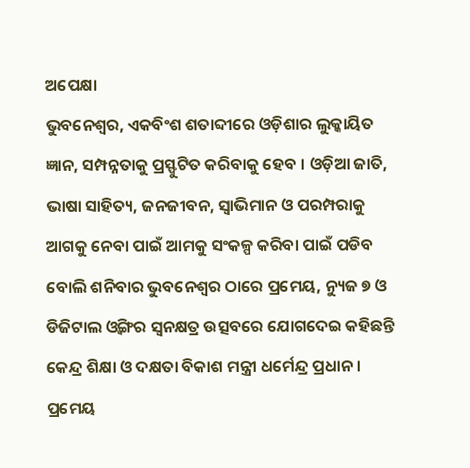ଅପେକ୍ଷା
ଭୁବନେଶ୍ୱର, ଏକବିଂଶ ଶତାବ୍ଦୀରେ ଓଡ଼ିଶାର ଲୁକ୍କାୟିତ ଜ୍ଞାନ, ସମ୍ପନ୍ନତାକୁ ପ୍ରସ୍ଫୁଟିତ କରିବାକୁ ହେବ । ଓଡ଼ିଆ ଜାତି, ଭାଷା ସାହିତ୍ୟ, ଜନଜୀବନ, ସ୍ୱାଭିମାନ ଓ ପରମ୍ପରାକୁ ଆଗକୁ ନେବା ପାଇଁ ଆମକୁ ସଂକଳ୍ପ କରିବା ପାଇଁ ପଡିବ ବୋଲି ଶନିବାର ଭୁବନେଶ୍ୱର ଠାରେ ପ୍ରମେୟ, ନ୍ୟୁଜ ୭ ଓ ଡିଜିଟାଲ ଓ୍ୱିଙ୍ଗର ସ୍ୱନକ୍ଷତ୍ର ଉତ୍ସବରେ ଯୋଗଦେଇ କହିଛନ୍ତି କେନ୍ଦ୍ର ଶିକ୍ଷା ଓ ଦକ୍ଷତା ବିକାଶ ମନ୍ତ୍ରୀ ଧର୍ମେନ୍ଦ୍ର ପ୍ରଧାନ ।
ପ୍ରମେୟ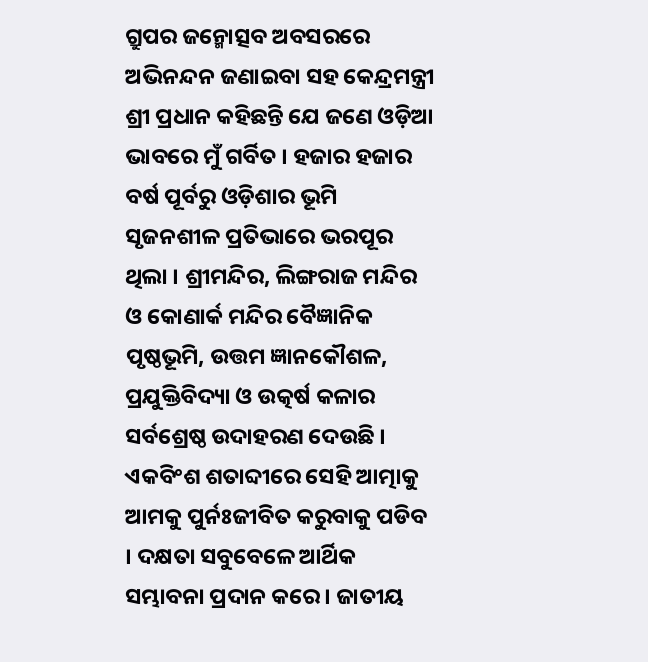ଗ୍ରୁପର ଜନ୍ମୋତ୍ସବ ଅବସରରେ ଅଭିନନ୍ଦନ ଜଣାଇବା ସହ କେନ୍ଦ୍ରମନ୍ତ୍ରୀ ଶ୍ରୀ ପ୍ରଧାନ କହିଛନ୍ତି ଯେ ଜଣେ ଓଡ଼ିଆ ଭାବରେ ମୁଁ ଗର୍ବିତ । ହଜାର ହଜାର ବର୍ଷ ପୂର୍ବରୁ ଓଡ଼ିଶାର ଭୂମି ସୃଜନଶୀଳ ପ୍ରତିଭାରେ ଭରପୂର ଥିଲା । ଶ୍ରୀମନ୍ଦିର, ଲିଙ୍ଗରାଜ ମନ୍ଦିର ଓ କୋଣାର୍କ ମନ୍ଦିର ବୈଜ୍ଞାନିକ ପୃଷ୍ଠଭୂମି, ଉତ୍ତମ ଜ୍ଞାନକୌଶଳ, ପ୍ରଯୁକ୍ତିବିଦ୍ୟା ଓ ଉତ୍କର୍ଷ କଳାର ସର୍ବଶ୍ରେଷ୍ଠ ଉଦାହରଣ ଦେଉଛି । ଏକବିଂଶ ଶତାବ୍ଦୀରେ ସେହି ଆତ୍ମାକୁ ଆମକୁ ପୁର୍ନଃଜୀବିତ କରୁବାକୁ ପଡିବ । ଦକ୍ଷତା ସବୁବେଳେ ଆର୍ଥିକ ସମ୍ଭାବନା ପ୍ରଦାନ କରେ । ଜାତୀୟ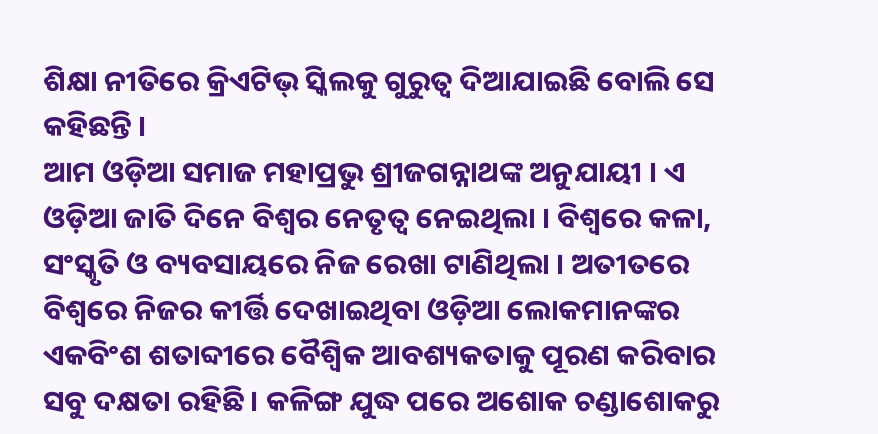ଶିକ୍ଷା ନୀତିରେ କ୍ରିଏଟିଭ୍ ସ୍କିଲକୁ ଗୁରୁତ୍ୱ ଦିଆଯାଇଛି ବୋଲି ସେ କହିଛନ୍ତି ।
ଆମ ଓଡ଼ିଆ ସମାଜ ମହାପ୍ରଭୁ ଶ୍ରୀଜଗନ୍ନାଥଙ୍କ ଅନୁଯାୟୀ । ଏ ଓଡ଼ିଆ ଜାତି ଦିନେ ବିଶ୍ୱର ନେତୃତ୍ୱ ନେଇଥିଲା । ବିଶ୍ୱରେ କଳା, ସଂସ୍କୃତି ଓ ବ୍ୟବସାୟରେ ନିଜ ରେଖା ଟାଣିଥିଲା । ଅତୀତରେ ବିଶ୍ୱରେ ନିଜର କୀର୍ତ୍ତି ଦେଖାଇଥିବା ଓଡ଼ିଆ ଲୋକମାନଙ୍କର ଏକବିଂଶ ଶତାବ୍ଦୀରେ ବୈଶ୍ୱିକ ଆବଶ୍ୟକତାକୁ ପୂରଣ କରିବାର ସବୁ ଦକ୍ଷତା ରହିଛି । କଳିଙ୍ଗ ଯୁଦ୍ଧ ପରେ ଅଶୋକ ଚଣ୍ଡାଶୋକରୁ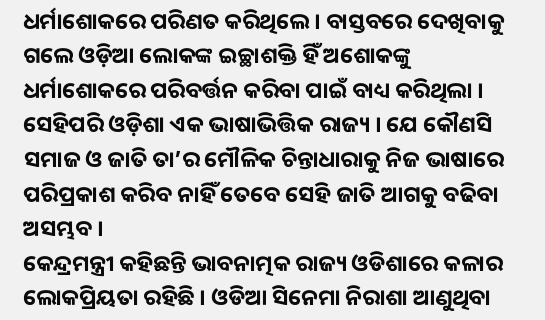ଧର୍ମାଶୋକରେ ପରିଣତ କରିଥିଲେ । ବାସ୍ତବରେ ଦେଖିବାକୁ ଗଲେ ଓଡ଼ିଆ ଲୋକଙ୍କ ଇଚ୍ଛାଶକ୍ତି ହିଁ ଅଶୋକଙ୍କୁ ଧର୍ମାଶୋକରେ ପରିବର୍ତ୍ତନ କରିବା ପାଇଁ ବାଧ୍ୟ କରିଥିଲା । ସେହିପରି ଓଡ଼ିଶା ଏକ ଭାଷାଭିତ୍ତିକ ରାଜ୍ୟ । ଯେ କୌଣସି ସମାଜ ଓ ଜାତି ତା’ର ମୌଳିକ ଚିନ୍ତାଧାରାକୁ ନିଜ ଭାଷାରେ ପରିପ୍ରକାଶ କରିବ ନାହିଁ ତେବେ ସେହି ଜାତି ଆଗକୁ ବଢିବା ଅସମ୍ଭବ ।
କେନ୍ଦ୍ରମନ୍ତ୍ରୀ କହିଛନ୍ତି ଭାବନାତ୍ମକ ରାଜ୍ୟ ଓଡିଶାରେ କଳାର ଲୋକପ୍ରିୟତା ରହିଛି । ଓଡିଆ ସିନେମା ନିରାଶା ଆଣୁଥିବା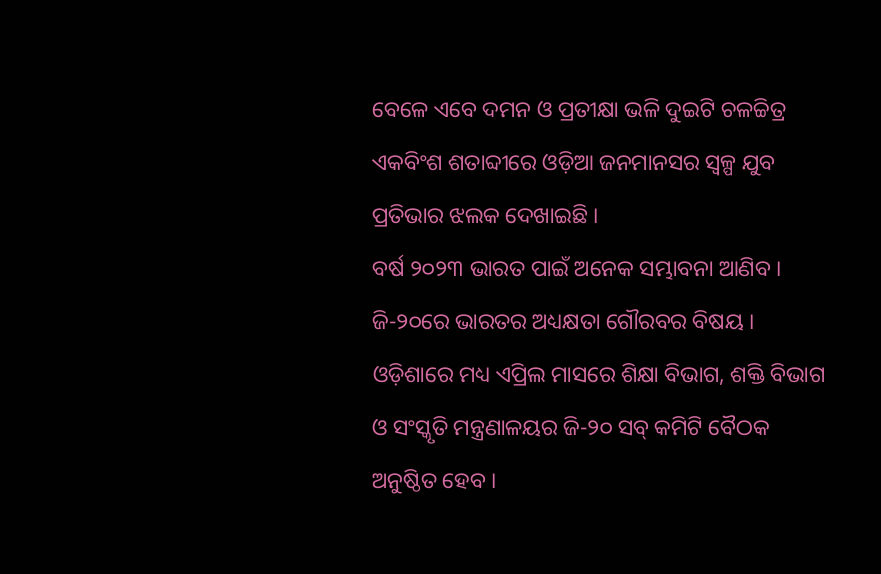ବେଳେ ଏବେ ଦମନ ଓ ପ୍ରତୀକ୍ଷା ଭଳି ଦୁଇଟି ଚଳଚ୍ଚିତ୍ର ଏକବିଂଶ ଶତାବ୍ଦୀରେ ଓଡ଼ିଆ ଜନମାନସର ସ୍ୱଳ୍ପ ଯୁବ ପ୍ରତିଭାର ଝଲକ ଦେଖାଇଛି ।
ବର୍ଷ ୨୦୨୩ ଭାରତ ପାଇଁ ଅନେକ ସମ୍ଭାବନା ଆଣିବ । ଜି-୨୦ରେ ଭାରତର ଅଧ୍ୟକ୍ଷତା ଗୌରବର ବିଷୟ । ଓଡ଼ିଶାରେ ମଧ୍ୟ ଏପ୍ରିଲ ମାସରେ ଶିକ୍ଷା ବିଭାଗ, ଶକ୍ତି ବିଭାଗ ଓ ସଂସ୍କୃତି ମନ୍ତ୍ରଣାଳୟର ଜି-୨୦ ସବ୍ କମିଟି ବୈଠକ ଅନୁଷ୍ଠିତ ହେବ ।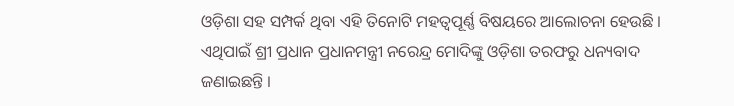ଓଡ଼ିଶା ସହ ସମ୍ପର୍କ ଥିବା ଏହି ତିନୋଟି ମହତ୍ୱପୂର୍ଣ୍ଣ ବିଷୟରେ ଆଲୋଚନା ହେଉଛି । ଏଥିପାଇଁ ଶ୍ରୀ ପ୍ରଧାନ ପ୍ରଧାନମନ୍ତ୍ରୀ ନରେନ୍ଦ୍ର ମୋଦିଙ୍କୁ ଓଡ଼ିଶା ତରଫରୁ ଧନ୍ୟବାଦ ଜଣାଇଛନ୍ତି ।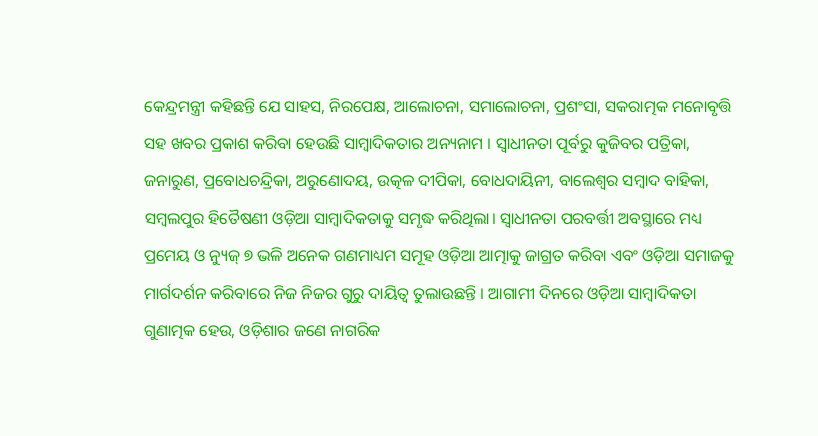କେନ୍ଦ୍ରମନ୍ତ୍ରୀ କହିଛନ୍ତି ଯେ ସାହସ, ନିରପେକ୍ଷ, ଆଲୋଚନା, ସମାଲୋଚନା, ପ୍ରଶଂସା, ସକରାତ୍ମକ ମନୋବୃତ୍ତି ସହ ଖବର ପ୍ରକାଶ କରିବା ହେଉଛି ସାମ୍ବାଦିକତାର ଅନ୍ୟନାମ । ସ୍ୱାଧୀନତା ପୂର୍ବରୁ କୁଜିବର ପତ୍ରିକା, ଜନାରୁଣ, ପ୍ରବୋଧଚନ୍ଦ୍ରିକା, ଅରୁଣୋଦୟ, ଉତ୍କଳ ଦୀପିକା, ବୋଧଦାୟିନୀ, ବାଲେଶ୍ୱର ସମ୍ବାଦ ବାହିକା, ସମ୍ବଲପୁର ହିତୈଷଣୀ ଓଡ଼ିଆ ସାମ୍ବାଦିକତାକୁ ସମୃଦ୍ଧ କରିଥିଲା। ସ୍ୱାଧୀନତା ପରବର୍ତ୍ତୀ ଅବସ୍ଥାରେ ମଧ୍ୟ ପ୍ରମେୟ ଓ ନ୍ୟୁଜ୍ ୭ ଭଳି ଅନେକ ଗଣମାଧ୍ୟମ ସମୂହ ଓଡ଼ିଆ ଆତ୍ମାକୁ ଜାଗ୍ରତ କରିବା ଏବଂ ଓଡ଼ିଆ ସମାଜକୁ ମାର୍ଗଦର୍ଶନ କରିବାରେ ନିଜ ନିଜର ଗୁରୁ ଦାୟିତ୍ୱ ତୁଲାଉଛନ୍ତି । ଆଗାମୀ ଦିନରେ ଓଡ଼ିଆ ସାମ୍ବାଦିକତା ଗୁଣାତ୍ମକ ହେଉ, ଓଡ଼ିଶାର ଜଣେ ନାଗରିକ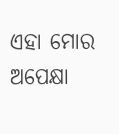ଏହା ମୋର ଅପେକ୍ଷା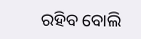ରହିବ ବୋଲି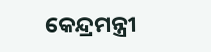କେନ୍ଦ୍ରମନ୍ତ୍ରୀ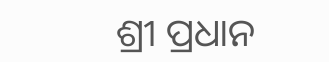ଶ୍ରୀ ପ୍ରଧାନ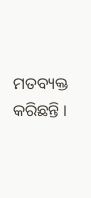ମତବ୍ୟକ୍ତ କରିଛନ୍ତି ।